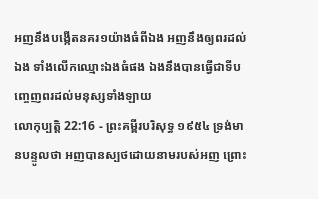អញនឹងបង្កើតនគរ១យ៉ាងធំពីឯង អញនឹងឲ្យពរដល់ឯង ទាំងលើកឈ្មោះឯងធំផង ឯងនឹងបានធ្វើជាទីបញ្ចេញពរដល់មនុស្សទាំងឡាយ
លោកុប្បត្តិ 22:16 - ព្រះគម្ពីរបរិសុទ្ធ ១៩៥៤ ទ្រង់មានបន្ទូលថា អញបានស្បថដោយនាមរបស់អញ ព្រោះ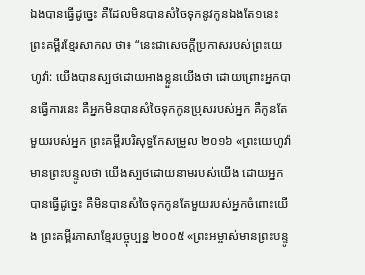ឯងបានធ្វើដូច្នេះ គឺដែលមិនបានសំចៃទុកនូវកូនឯងតែ១នេះ ព្រះគម្ពីរខ្មែរសាកល ថា៖ “នេះជាសេចក្ដីប្រកាសរបស់ព្រះយេហូវ៉ា: យើងបានស្បថដោយអាងខ្លួនយើងថា ដោយព្រោះអ្នកបានធ្វើការនេះ គឺអ្នកមិនបានសំចៃទុកកូនប្រុសរបស់អ្នក គឺកូនតែមួយរបស់អ្នក ព្រះគម្ពីរបរិសុទ្ធកែសម្រួល ២០១៦ «ព្រះយេហូវ៉ាមានព្រះបន្ទូលថា យើងស្បថដោយនាមរបស់យើង ដោយអ្នកបានធ្វើដូច្នេះ គឺមិនបានសំចៃទុកកូនតែមួយរបស់អ្នកចំពោះយើង ព្រះគម្ពីរភាសាខ្មែរបច្ចុប្បន្ន ២០០៥ «ព្រះអម្ចាស់មានព្រះបន្ទូ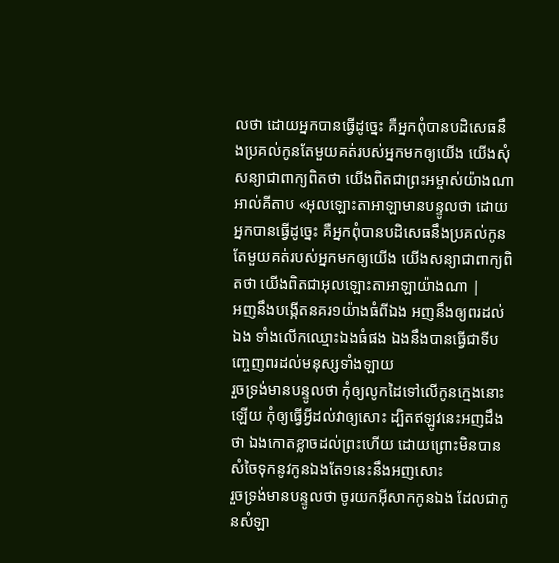លថា ដោយអ្នកបានធ្វើដូច្នេះ គឺអ្នកពុំបានបដិសេធនឹងប្រគល់កូនតែមួយគត់របស់អ្នកមកឲ្យយើង យើងសុំសន្យាជាពាក្យពិតថា យើងពិតជាព្រះអម្ចាស់យ៉ាងណា អាល់គីតាប «អុលឡោះតាអាឡាមានបន្ទូលថា ដោយអ្នកបានធ្វើដូច្នេះ គឺអ្នកពុំបានបដិសេធនឹងប្រគល់កូនតែមួយគត់របស់អ្នកមកឲ្យយើង យើងសន្យាជាពាក្យពិតថា យើងពិតជាអុលឡោះតាអាឡាយ៉ាងណា |
អញនឹងបង្កើតនគរ១យ៉ាងធំពីឯង អញនឹងឲ្យពរដល់ឯង ទាំងលើកឈ្មោះឯងធំផង ឯងនឹងបានធ្វើជាទីបញ្ចេញពរដល់មនុស្សទាំងឡាយ
រួចទ្រង់មានបន្ទូលថា កុំឲ្យលូកដៃទៅលើកូនក្មេងនោះឡើយ កុំឲ្យធ្វើអ្វីដល់វាឲ្យសោះ ដ្បិតឥឡូវនេះអញដឹងថា ឯងកោតខ្លាចដល់ព្រះហើយ ដោយព្រោះមិនបានសំចៃទុកនូវកូនឯងតែ១នេះនឹងអញសោះ
រួចទ្រង់មានបន្ទូលថា ចូរយកអ៊ីសាកកូនឯង ដែលជាកូនសំឡា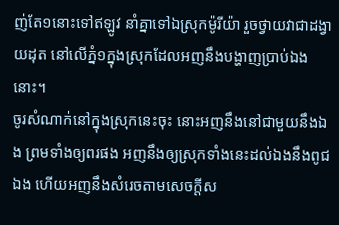ញ់តែ១នោះទៅឥឡូវ នាំគ្នាទៅឯស្រុកម៉ូរីយ៉ា រួចថ្វាយវាជាដង្វាយដុត នៅលើភ្នំ១ក្នុងស្រុកដែលអញនឹងបង្ហាញប្រាប់ឯងនោះ។
ចូរសំណាក់នៅក្នុងស្រុកនេះចុះ នោះអញនឹងនៅជាមួយនឹងឯង ព្រមទាំងឲ្យពរផង អញនឹងឲ្យស្រុកទាំងនេះដល់ឯងនឹងពូជឯង ហើយអញនឹងសំរេចតាមសេចក្ដីស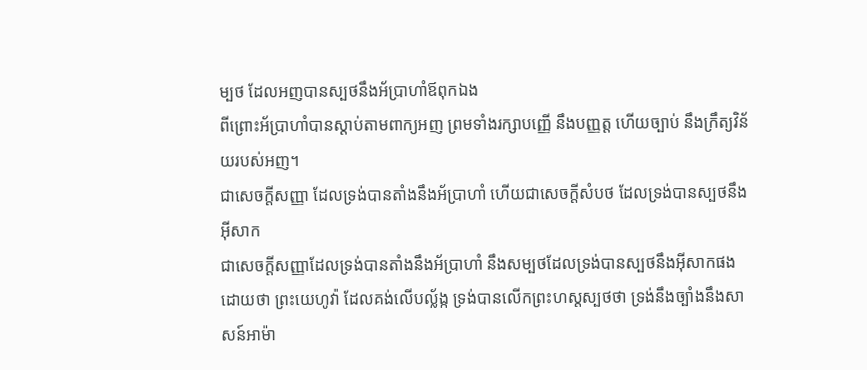ម្បថ ដែលអញបានស្បថនឹងអ័ប្រាហាំឪពុកឯង
ពីព្រោះអ័ប្រាហាំបានស្តាប់តាមពាក្យអញ ព្រមទាំងរក្សាបញ្ញើ នឹងបញ្ញត្ត ហើយច្បាប់ នឹងក្រឹត្យវិន័យរបស់អញ។
ជាសេចក្ដីសញ្ញា ដែលទ្រង់បានតាំងនឹងអ័ប្រាហាំ ហើយជាសេចក្ដីសំបថ ដែលទ្រង់បានស្បថនឹងអ៊ីសាក
ជាសេចក្ដីសញ្ញាដែលទ្រង់បានតាំងនឹងអ័ប្រាហាំ នឹងសម្បថដែលទ្រង់បានស្បថនឹងអ៊ីសាកផង
ដោយថា ព្រះយេហូវ៉ា ដែលគង់លើបល្ល័ង្ក ទ្រង់បានលើកព្រះហស្តស្បថថា ទ្រង់នឹងច្បាំងនឹងសាសន៍អាម៉ា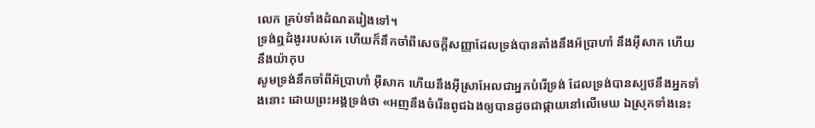លេក គ្រប់ទាំងដំណតរៀងទៅ។
ទ្រង់ឮដំងូររបស់គេ ហើយក៏នឹកចាំពីសេចក្ដីសញ្ញាដែលទ្រង់បានតាំងនឹងអ័ប្រាហាំ នឹងអ៊ីសាក ហើយនឹងយ៉ាកុប
សូមទ្រង់នឹកចាំពីអ័ប្រាហាំ អ៊ីសាក ហើយនឹងអ៊ីស្រាអែលជាអ្នកបំរើទ្រង់ ដែលទ្រង់បានស្បថនឹងអ្នកទាំងនោះ ដោយព្រះអង្គទ្រង់ថា «អញនឹងចំរើនពូជឯងឲ្យបានដូចជាផ្កាយនៅលើមេឃ ឯស្រុកទាំងនេះ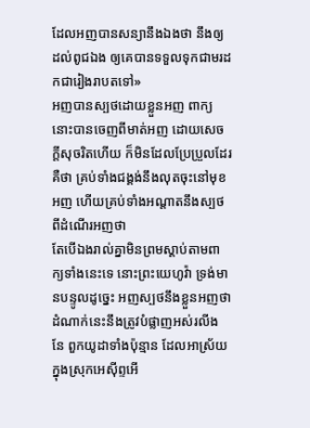ដែលអញបានសន្យានឹងឯងថា នឹងឲ្យដល់ពូជឯង ឲ្យគេបានទទួលទុកជាមរដកជារៀងរាបតទៅ»
អញបានស្បថដោយខ្លួនអញ ពាក្យនោះបានចេញពីមាត់អញ ដោយសេចក្ដីសុចរិតហើយ ក៏មិនដែលប្រែប្រួលដែរ គឺថា គ្រប់ទាំងជង្គង់នឹងលុតចុះនៅមុខអញ ហើយគ្រប់ទាំងអណ្តាតនឹងស្បថពីដំណើរអញថា
តែបើឯងរាល់គ្នាមិនព្រមស្តាប់តាមពាក្យទាំងនេះទេ នោះព្រះយេហូវ៉ា ទ្រង់មានបន្ទូលដូច្នេះ អញស្បថនឹងខ្លួនអញថា ដំណាក់នេះនឹងត្រូវបំផ្លាញអស់រលីង
នែ ពួកយូដាទាំងប៉ុន្មាន ដែលអាស្រ័យក្នុងស្រុកអេស៊ីព្ទអើ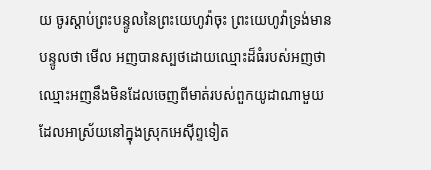យ ចូរស្តាប់ព្រះបន្ទូលនៃព្រះយេហូវ៉ាចុះ ព្រះយេហូវ៉ាទ្រង់មានបន្ទូលថា មើល អញបានស្បថដោយឈ្មោះដ៏ធំរបស់អញថា ឈ្មោះអញនឹងមិនដែលចេញពីមាត់របស់ពួកយូដាណាមួយ ដែលអាស្រ័យនៅក្នុងស្រុកអេស៊ីព្ទទៀត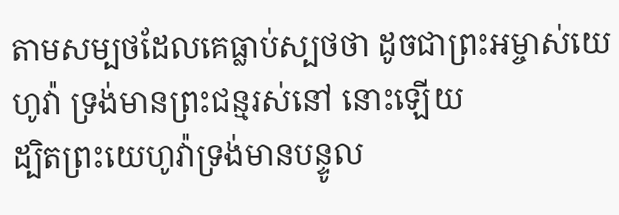តាមសម្បថដែលគេធ្លាប់ស្បថថា ដូចជាព្រះអម្ចាស់យេហូវ៉ា ទ្រង់មានព្រះជន្មរស់នៅ នោះឡើយ
ដ្បិតព្រះយេហូវ៉ាទ្រង់មានបន្ទូល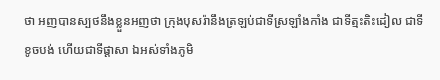ថា អញបានស្បថនឹងខ្លួនអញថា ក្រុងបុសរ៉ានឹងត្រឡប់ជាទីស្រឡាំងកាំង ជាទីត្មះតិះដៀល ជាទីខូចបង់ ហើយជាទីផ្តាសា ឯអស់ទាំងភូមិ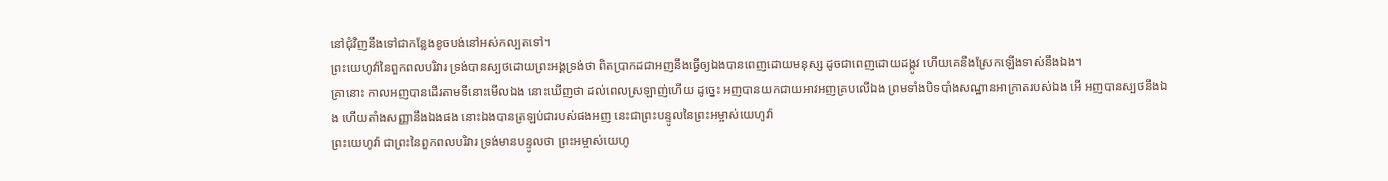នៅជុំវិញនឹងទៅជាកន្លែងខូចបង់នៅអស់កល្បតទៅ។
ព្រះយេហូវ៉ានៃពួកពលបរិវារ ទ្រង់បានស្បថដោយព្រះអង្គទ្រង់ថា ពិតប្រាកដជាអញនឹងធ្វើឲ្យឯងបានពេញដោយមនុស្ស ដូចជាពេញដោយដង្កូវ ហើយគេនឹងស្រែកឡើងទាស់នឹងឯង។
គ្រានោះ កាលអញបានដើរតាមទីនោះមើលឯង នោះឃើញថា ដល់ពេលស្រឡាញ់ហើយ ដូច្នេះ អញបានយកជាយអាវអញគ្របលើឯង ព្រមទាំងបិទបាំងសណ្ឋានអាក្រាតរបស់ឯង អើ អញបានស្បថនឹងឯង ហើយតាំងសញ្ញានឹងឯងផង នោះឯងបានត្រឡប់ជារបស់ផងអញ នេះជាព្រះបន្ទូលនៃព្រះអម្ចាស់យេហូវ៉ា
ព្រះយេហូវ៉ា ជាព្រះនៃពួកពលបរិវារ ទ្រង់មានបន្ទូលថា ព្រះអម្ចាស់យេហូ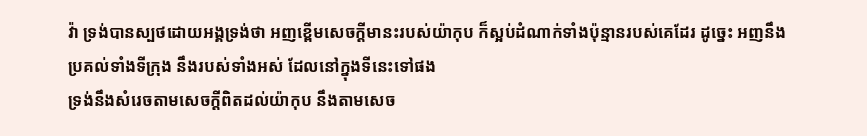វ៉ា ទ្រង់បានស្បថដោយអង្គទ្រង់ថា អញខ្ពើមសេចក្ដីមានះរបស់យ៉ាកុប ក៏ស្អប់ដំណាក់ទាំងប៉ុន្មានរបស់គេដែរ ដូច្នេះ អញនឹងប្រគល់ទាំងទីក្រុង នឹងរបស់ទាំងអស់ ដែលនៅក្នុងទីនេះទៅផង
ទ្រង់នឹងសំរេចតាមសេចក្ដីពិតដល់យ៉ាកុប នឹងតាមសេច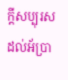ក្ដីសប្បុរសដល់អ័ប្រា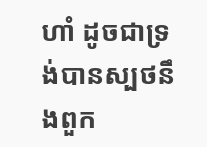ហាំ ដូចជាទ្រង់បានស្បថនឹងពួក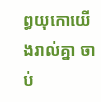ព្ធយុកោយើងរាល់គ្នា ចាប់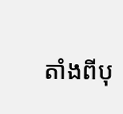តាំងពីបុ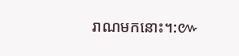រាណមកនោះ។:៚